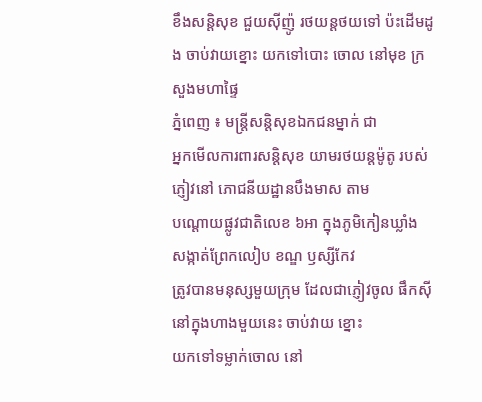ខឹងសន្ដិសុខ ជួយស៊ីញ៉ូ រថយន្ដថយទៅ ប៉ះដើមដូង ចាប់វាយខ្នោះ យកទៅបោះ ចោល នៅមុខ ក្រសួងមហាផ្ទៃ
ភ្នំពេញ ៖ មន្ដ្រីសន្ដិសុខឯកជនម្នាក់ ជា
អ្នកមើលការពារសន្ដិសុខ យាមរថយន្ដម៉ូតូ របស់ភ្ញៀវនៅ ភោជនីយដ្ឋានបឹងមាស តាម
បណ្ដោយផ្លូវជាតិលេខ ៦អា ក្នុងភូមិកៀនឃ្លាំង សង្កាត់ព្រែកលៀប ខណ្ឌ ឫស្សីកែវ
ត្រូវបានមនុស្សមួយក្រុម ដែលជាភ្ញៀវចូល ផឹកស៊ីនៅក្នុងហាងមួយនេះ ចាប់វាយ ខ្នោះ
យកទៅទម្លាក់ចោល នៅ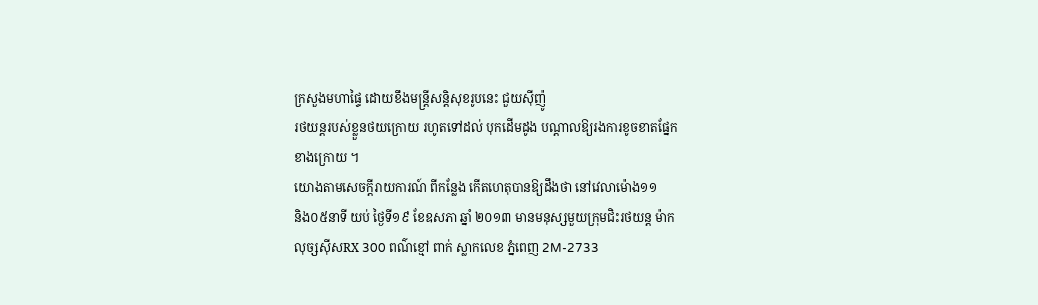ក្រសួងមហាផ្ទៃ ដោយខឹងមន្ដ្រីសន្ដិសុខរូបនេះ ជួយស៊ីញ៉ូ
រថយន្ដរបស់ខ្លួនថយក្រោយ រហូតទៅដល់ បុកដើមដូង បណ្ដាលឱ្យរងការខូចខាតផ្នែក
ខាងក្រោយ ។
យោងតាមសេចក្ដីរាយការណ៍ ពីកន្លែង កើតហេតុបានឱ្យដឹងថា នៅវេលាម៉ោង១១
និង០៥នាទី យប់ ថ្ងៃទី១៩ ខែឧសភា ឆ្នាំ ២០១៣ មានមនុស្សមួយក្រុមជិះរថយន្ដ ម៉ាក
លុច្សស៊ីសRX 300 ពណ៌ខ្មៅ ពាក់ ស្លាកលេខ ភ្នំពេញ 2M-2733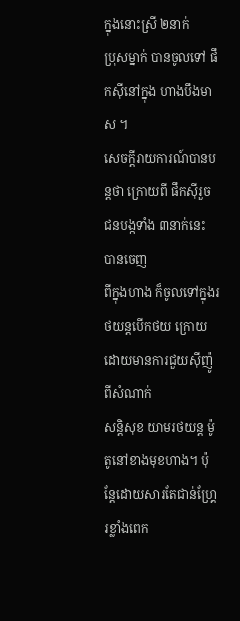ក្នុងនោះស្រី ២នាក់
ប្រុសម្នាក់ បានចូលទៅ ផឹកស៊ីនៅក្នុង ហាងបឹងមាស ។
សេចក្ដីរាយការណ៍បានបន្ដថា ក្រោយពី ផឹកស៊ីរួច ជនបង្កទាំង ៣នាក់នេះ បានចេញ
ពីក្នុងហាង ក៏ចូលទៅក្នុងរថយន្ដបើកថយ ក្រោយ ដោយមានការជួយស៊ីញ៉ូពីសំណាក់
សន្ដិសុខ យាមរថយន្ដ ម៉ូតូនៅខាងមុខហាង។ ប៉ុន្ដែដោយសារតែជាន់ហ្គ្រែរខ្លាំងពេក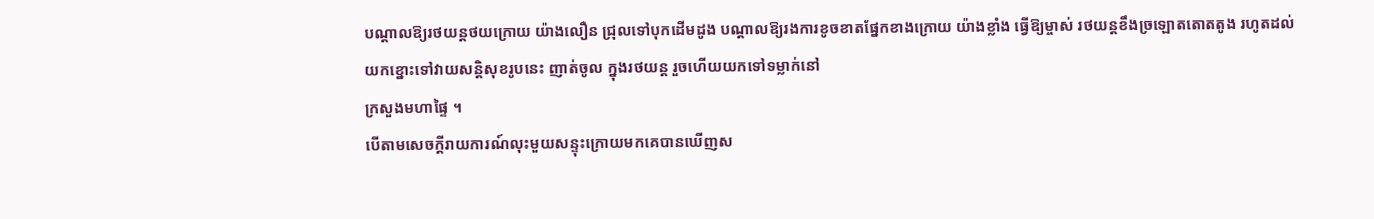បណ្ដាលឱ្យរថយន្ដថយក្រោយ យ៉ាងលឿន ជ្រុលទៅបុកដើមដូង បណ្ដាលឱ្យរងការខូចខាតផ្នែកខាងក្រោយ យ៉ាងខ្លាំង ធ្វើឱ្យម្ចាស់ រថយន្ដខឹងច្រឡោតតោតតូង រហូតដល់
យកខ្នោះទៅវាយសន្ដិសុខរូបនេះ ញាត់ចូល ក្នុងរថយន្ដ រួចហើយយកទៅទម្លាក់នៅ
ក្រសួងមហាផ្ទៃ ។
បើតាមសេចក្ដីរាយការណ៍លុះមួយសន្ទុះក្រោយមកគេបានឃើញស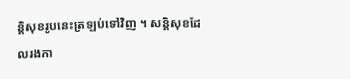ន្ដិសុខរូបនេះត្រឡប់ទៅវិញ ។ សន្ដិសុខដែលរងកា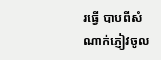រធ្វើ បាបពីសំណាក់ភ្ញៀវចូល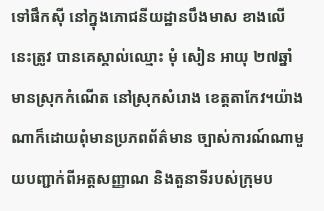ទៅផឹកស៊ី នៅក្នុងភោជនីយដ្ឋានបឹងមាស ខាងលើនេះត្រូវ បានគេស្គាល់ឈ្មោះ មុំ សៀន អាយុ ២៧ឆ្នាំ
មានស្រុកកំណើត នៅស្រុកសំរោង ខេត្ដតាកែវ។យ៉ាងណាក៏ដោយពុំមានប្រភពព័ត៌មាន ច្បាស់ការណ៍ណាមួយបញ្ជាក់ពីអត្ដសញ្ញាណ និងតួនាទីរបស់ក្រុមប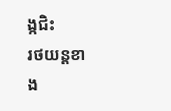ង្កជិះ
រថយន្ដខាង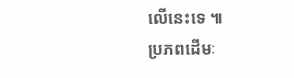លើនេះទេ ៕
ប្រភពដើមៈ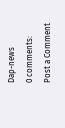Dap-news
0 comments:
Post a Comment